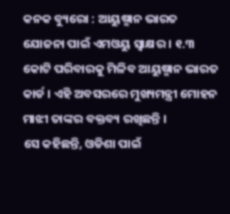କନକ ବ୍ୟୁରୋ : ଆୟୁଷ୍ମାନ ଭାରତ ଯୋଜନା ପାଇଁ ଏମଓୟୁ ସ୍ୱାକ୍ଷର । ୧.୩ କୋଟି ପରିବାରକୁ ମିଳିବ ଆୟୁଷ୍ମାନ ଭାରତ କାର୍ଡ । ଏହି ଅବସରରେ ମୁଖ୍ୟମନ୍ତ୍ରୀ ମୋହନ ମାଝୀ ତାଙ୍କର ବକ୍ତବ୍ୟ ରଖିଛନ୍ତି ।
ସେ କହିଛନ୍ତି, ଓଡିଶା ପାଇଁ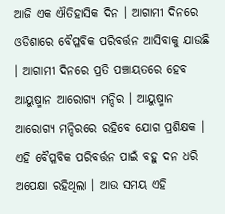ଆଜି ଏକ ଐତିହାସିକ ଦିନ । ଆଗାମୀ ଦିନରେ ଓଡିଶାରେ ବୈପ୍ଳବିକ ପରିବର୍ତ୍ତନ ଆସିବାକୁ ଯାଉଛି । ଆଗାମୀ ଦିନରେ ପ୍ରତି ପଞ୍ଚାୟତରେ ହେବ ଆୟୁଷ୍ମାନ ଆରୋଗ୍ୟ ମନ୍ଦିର । ଆୟୁଷ୍ମାନ ଆରୋଗ୍ୟ ମନ୍ଦିରରେ ରହିବେ ଯୋଗ ପ୍ରଶିକ୍ଷକ । ଏହି ବୈପ୍ଳବିକ ପରିବର୍ତ୍ତନ ପାଇଁ ବହୁ ଦନ ଧରି ଅପେକ୍ଷା ରହିଥିଲା । ଆଉ ସମୟ ଏହି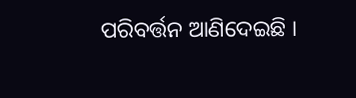ପରିବର୍ତ୍ତନ ଆଣିଦେଇଛି ।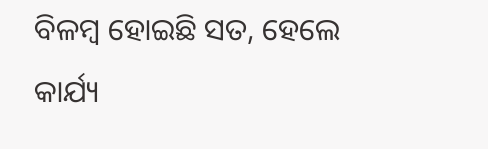ବିଳମ୍ୱ ହୋଇଛି ସତ, ହେଲେ କାର୍ଯ୍ୟ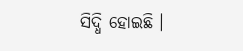ସିଦ୍ଧି ହୋଇଛି ।